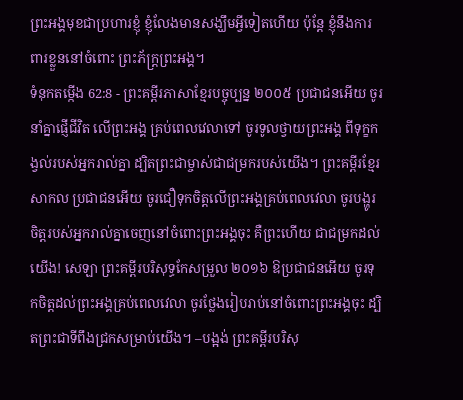ព្រះអង្គមុខជាប្រហារខ្ញុំ ខ្ញុំលែងមានសង្ឃឹមអ្វីទៀតហើយ ប៉ុន្តែ ខ្ញុំនឹងការពារខ្លួននៅចំពោះ ព្រះភ័ក្ត្រព្រះអង្គ។
ទំនុកតម្កើង 62:8 - ព្រះគម្ពីរភាសាខ្មែរបច្ចុប្បន្ន ២០០៥ ប្រជាជនអើយ ចូរនាំគ្នាផ្ញើជីវិត លើព្រះអង្គ គ្រប់ពេលវេលាទៅ ចូរទូលថ្វាយព្រះអង្គ ពីទុក្ខកង្វល់របស់អ្នករាល់គ្នា ដ្បិតព្រះជាម្ចាស់ជាជម្រករបស់យើង។ ព្រះគម្ពីរខ្មែរសាកល ប្រជាជនអើយ ចូរជឿទុកចិត្តលើព្រះអង្គគ្រប់ពេលវេលា ចូរបង្ហូរចិត្តរបស់អ្នករាល់គ្នាចេញនៅចំពោះព្រះអង្គចុះ គឺព្រះហើយ ជាជម្រកដល់យើង! សេឡា ព្រះគម្ពីរបរិសុទ្ធកែសម្រួល ២០១៦ ឱប្រជាជនអើយ ចូរទុកចិត្តដល់ព្រះអង្គគ្រប់ពេលវេលា ចូរថ្លែងរៀបរាប់នៅចំពោះព្រះអង្គចុះ ដ្បិតព្រះជាទីពឹងជ្រកសម្រាប់យើង។ –បង្អង់ ព្រះគម្ពីរបរិសុ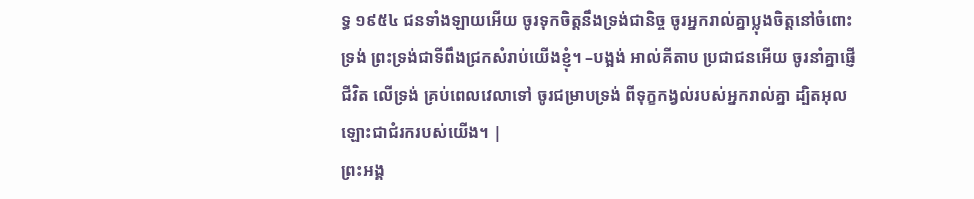ទ្ធ ១៩៥៤ ជនទាំងឡាយអើយ ចូរទុកចិត្តនឹងទ្រង់ជានិច្ច ចូរអ្នករាល់គ្នាប្លុងចិត្តនៅចំពោះទ្រង់ ព្រះទ្រង់ជាទីពឹងជ្រកសំរាប់យើងខ្ញុំ។ –បង្អង់ អាល់គីតាប ប្រជាជនអើយ ចូរនាំគ្នាផ្ញើជីវិត លើទ្រង់ គ្រប់ពេលវេលាទៅ ចូរជម្រាបទ្រង់ ពីទុក្ខកង្វល់របស់អ្នករាល់គ្នា ដ្បិតអុលឡោះជាជំរករបស់យើង។ |
ព្រះអង្គ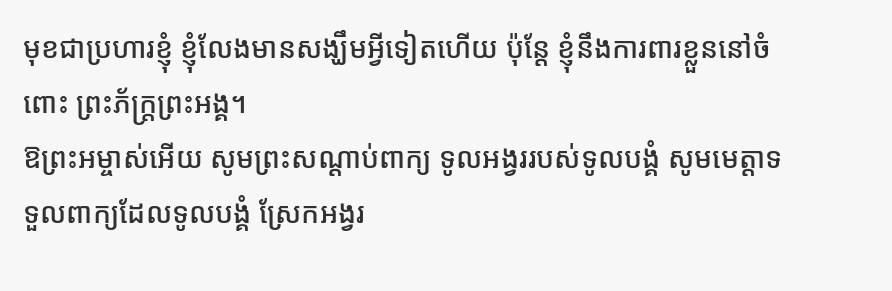មុខជាប្រហារខ្ញុំ ខ្ញុំលែងមានសង្ឃឹមអ្វីទៀតហើយ ប៉ុន្តែ ខ្ញុំនឹងការពារខ្លួននៅចំពោះ ព្រះភ័ក្ត្រព្រះអង្គ។
ឱព្រះអម្ចាស់អើយ សូមព្រះសណ្ដាប់ពាក្យ ទូលអង្វររបស់ទូលបង្គំ សូមមេត្តាទទួលពាក្យដែលទូលបង្គំ ស្រែកអង្វរ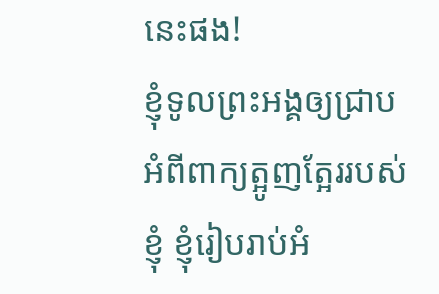នេះផង!
ខ្ញុំទូលព្រះអង្គឲ្យជ្រាប អំពីពាក្យត្អូញត្អែររបស់ខ្ញុំ ខ្ញុំរៀបរាប់អំ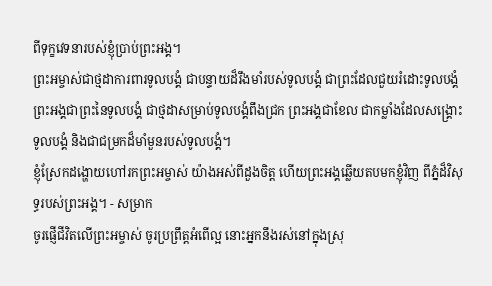ពីទុក្ខវេទនារបស់ខ្ញុំប្រាប់ព្រះអង្គ។
ព្រះអម្ចាស់ជាថ្មដាការពារទូលបង្គំ ជាបន្ទាយដ៏រឹងមាំរបស់ទូលបង្គំ ជាព្រះដែលជួយរំដោះទូលបង្គំ ព្រះអង្គជាព្រះនៃទូលបង្គំ ជាថ្មដាសម្រាប់ទូលបង្គំពឹងជ្រក ព្រះអង្គជាខែល ជាកម្លាំងដែលសង្គ្រោះទូលបង្គំ និងជាជម្រកដ៏មាំមួនរបស់ទូលបង្គំ។
ខ្ញុំស្រែកដង្ហោយហៅរកព្រះអម្ចាស់ យ៉ាងអស់ពីដួងចិត្ត ហើយព្រះអង្គឆ្លើយតបមកខ្ញុំវិញ ពីភ្នំដ៏វិសុទ្ធរបស់ព្រះអង្គ។ - សម្រាក
ចូរផ្ញើជីវិតលើព្រះអម្ចាស់ ចូរប្រព្រឹត្តអំពើល្អ នោះអ្នកនឹងរស់នៅក្នុងស្រុ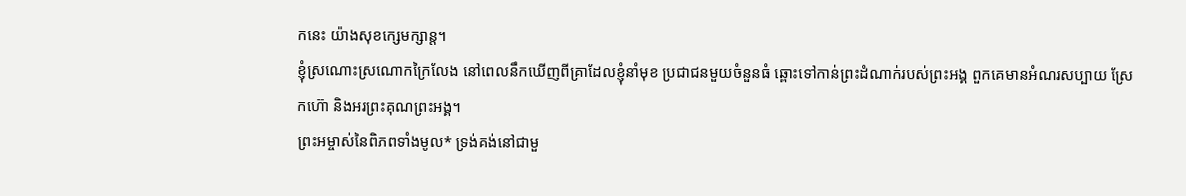កនេះ យ៉ាងសុខក្សេមក្សាន្ត។
ខ្ញុំស្រណោះស្រណោកក្រៃលែង នៅពេលនឹកឃើញពីគ្រាដែលខ្ញុំនាំមុខ ប្រជាជនមួយចំនួនធំ ឆ្ពោះទៅកាន់ព្រះដំណាក់របស់ព្រះអង្គ ពួកគេមានអំណរសប្បាយ ស្រែកហ៊ោ និងអរព្រះគុណព្រះអង្គ។
ព្រះអម្ចាស់នៃពិភពទាំងមូល* ទ្រង់គង់នៅជាមួ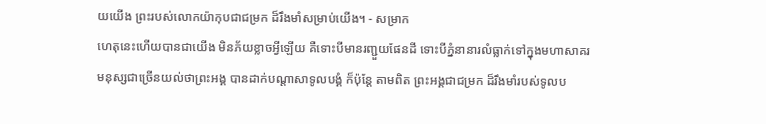យយើង ព្រះរបស់លោកយ៉ាកុបជាជម្រក ដ៏រឹងមាំសម្រាប់យើង។ - សម្រាក
ហេតុនេះហើយបានជាយើង មិនភ័យខ្លាចអ្វីឡើយ គឺទោះបីមានរញ្ជួយផែនដី ទោះបីភ្នំនានារលំធ្លាក់ទៅក្នុងមហាសាគរ
មនុស្សជាច្រើនយល់ថាព្រះអង្គ បានដាក់បណ្ដាសាទូលបង្គំ ក៏ប៉ុន្តែ តាមពិត ព្រះអង្គជាជម្រក ដ៏រឹងមាំរបស់ទូលប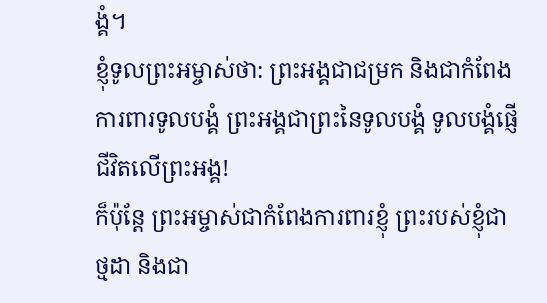ង្គំ។
ខ្ញុំទូលព្រះអម្ចាស់ថា: ព្រះអង្គជាជម្រក និងជាកំពែងការពារទូលបង្គំ ព្រះអង្គជាព្រះនៃទូលបង្គំ ទូលបង្គំផ្ញើជីវិតលើព្រះអង្គ!
ក៏ប៉ុន្តែ ព្រះអម្ចាស់ជាកំពែងការពារខ្ញុំ ព្រះរបស់ខ្ញុំជាថ្មដា និងជា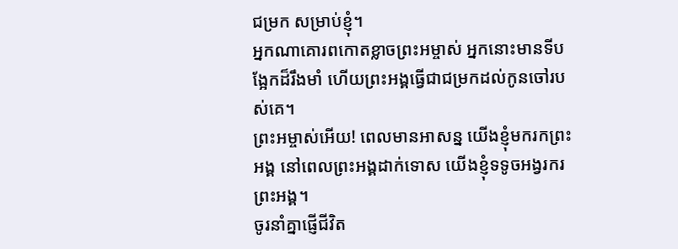ជម្រក សម្រាប់ខ្ញុំ។
អ្នកណាគោរពកោតខ្លាចព្រះអម្ចាស់ អ្នកនោះមានទីបង្អែកដ៏រឹងមាំ ហើយព្រះអង្គធ្វើជាជម្រកដល់កូនចៅរបស់គេ។
ព្រះអម្ចាស់អើយ! ពេលមានអាសន្ន យើងខ្ញុំមករកព្រះអង្គ នៅពេលព្រះអង្គដាក់ទោស យើងខ្ញុំទទូចអង្វរករព្រះអង្គ។
ចូរនាំគ្នាផ្ញើជីវិត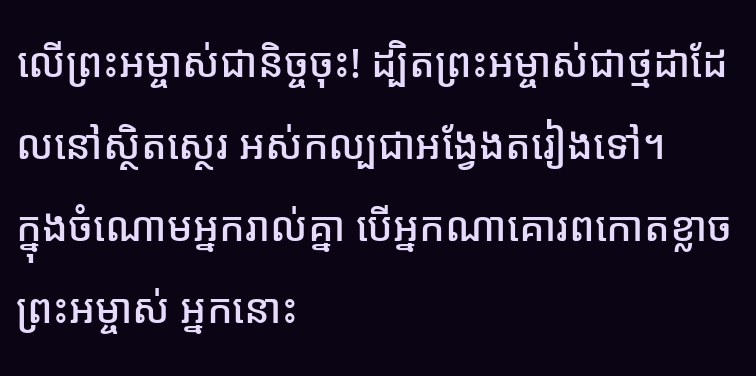លើព្រះអម្ចាស់ជានិច្ចចុះ! ដ្បិតព្រះអម្ចាស់ជាថ្មដាដែលនៅស្ថិតស្ថេរ អស់កល្បជាអង្វែងតរៀងទៅ។
ក្នុងចំណោមអ្នករាល់គ្នា បើអ្នកណាគោរពកោតខ្លាចព្រះអម្ចាស់ អ្នកនោះ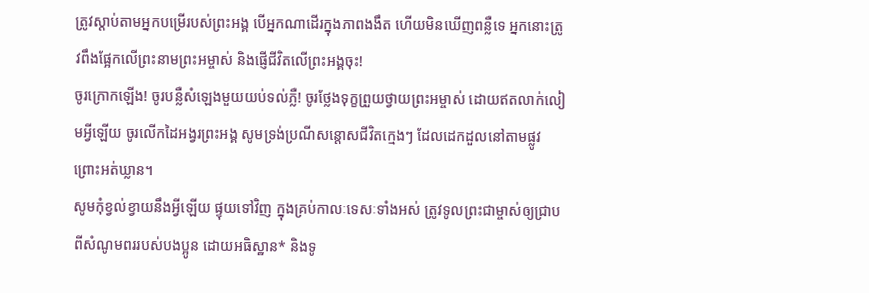ត្រូវស្ដាប់តាមអ្នកបម្រើរបស់ព្រះអង្គ បើអ្នកណាដើរក្នុងភាពងងឹត ហើយមិនឃើញពន្លឺទេ អ្នកនោះត្រូវពឹងផ្អែកលើព្រះនាមព្រះអម្ចាស់ និងផ្ញើជីវិតលើព្រះអង្គចុះ!
ចូរក្រោកឡើង! ចូរបន្លឺសំឡេងមួយយប់ទល់ភ្លឺ! ចូរថ្លែងទុក្ខព្រួយថ្វាយព្រះអម្ចាស់ ដោយឥតលាក់លៀមអ្វីឡើយ ចូរលើកដៃអង្វរព្រះអង្គ សូមទ្រង់ប្រណីសន្ដោសជីវិតក្មេងៗ ដែលដេកដួលនៅតាមផ្លូវ ព្រោះអត់ឃ្លាន។
សូមកុំខ្វល់ខ្វាយនឹងអ្វីឡើយ ផ្ទុយទៅវិញ ក្នុងគ្រប់កាលៈទេសៈទាំងអស់ ត្រូវទូលព្រះជាម្ចាស់ឲ្យជ្រាបពីសំណូមពររបស់បងប្អូន ដោយអធិស្ឋាន* និងទូ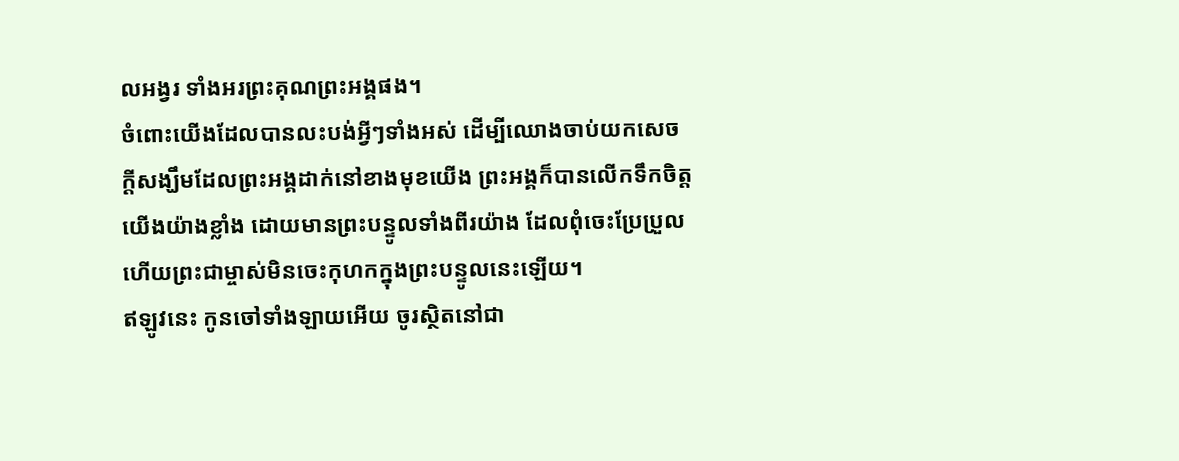លអង្វរ ទាំងអរព្រះគុណព្រះអង្គផង។
ចំពោះយើងដែលបានលះបង់អ្វីៗទាំងអស់ ដើម្បីឈោងចាប់យកសេចក្ដីសង្ឃឹមដែលព្រះអង្គដាក់នៅខាងមុខយើង ព្រះអង្គក៏បានលើកទឹកចិត្តយើងយ៉ាងខ្លាំង ដោយមានព្រះបន្ទូលទាំងពីរយ៉ាង ដែលពុំចេះប្រែប្រួល ហើយព្រះជាម្ចាស់មិនចេះកុហកក្នុងព្រះបន្ទូលនេះឡើយ។
ឥឡូវនេះ កូនចៅទាំងឡាយអើយ ចូរស្ថិតនៅជា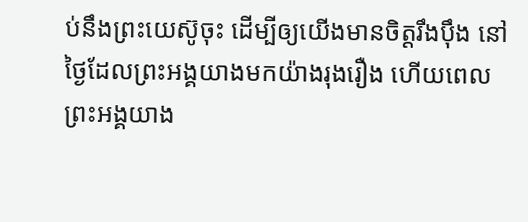ប់នឹងព្រះយេស៊ូចុះ ដើម្បីឲ្យយើងមានចិត្តរឹងប៉ឹង នៅថ្ងៃដែលព្រះអង្គយាងមកយ៉ាងរុងរឿង ហើយពេលព្រះអង្គយាង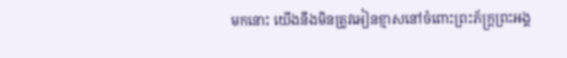មកនោះ យើងនឹងមិនត្រូវអៀនខ្មាសនៅចំពោះព្រះភ័ក្ត្រព្រះអង្គ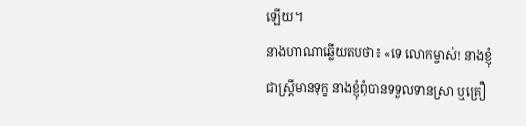ឡើយ។
នាងហាណាឆ្លើយតបថា៖ «ទេ លោកម្ចាស់! នាងខ្ញុំជាស្ត្រីមានទុក្ខ នាងខ្ញុំពុំបានទទួលទានស្រា ឬគ្រឿ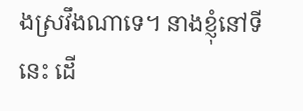ងស្រវឹងណាទេ។ នាងខ្ញុំនៅទីនេះ ដើ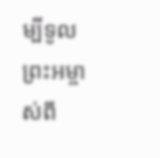ម្បីទូលព្រះអម្ចាស់ពី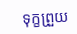ទុក្ខព្រួយ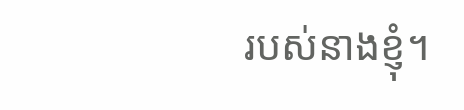របស់នាងខ្ញុំ។